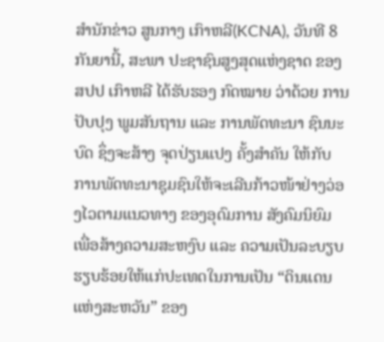ສຳນັກຂ່າວ ສູນກາງ ເກົາຫລີ(KCNA), ວັນທີ 8 ກັນຍານີ້, ສະພາ ປະຊາຊົນສູງສຸດແຫ່ງຊາດ ຂອງ ສປປ ເກົາຫລີ ໄດ້ຮັບຮອງ ກົດໝາຍ ວ່າດ້ວຍ ການປັບປຸງ ພູມສັນຖານ ແລະ ການພັດທະນາ ຊົນນະບົດ ຊຶ່ງຈະສ້າງ ຈຸດປ່ຽນແປງ ຄັ້ງສໍາຄັນ ໃຫ້ກັບ ການພັດທະນາຊຸມຊົນໃຫ້ຈະເລີນກ້າວໜ້າຢ່າງວ່ອງໄວຕາມແນວທາງ ຂອງອຸດົມການ ສັງຄົມນິຍົມ ເພື່ອສ້າງຄວາມສະຫງົບ ແລະ ຄວາມເປັນລະບຽບຮຽບຮ້ອຍໃຫ້ແກ່ປະເທດໃນການເປັນ “ດິນແດນ ແຫ່ງສະຫວັນ” ຂອງ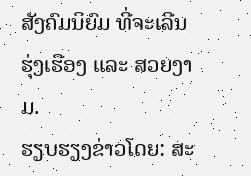ສັງຄົມນິຍົມ ທີ່ຈະເລີນ ຮຸ່ງເຮືອງ ແລະ ສວຍງາມ.
ຮຽບຮຽງຂ່າວໂດຍ: ສະ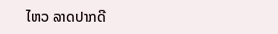ໄຫວ ລາດປາກດີ